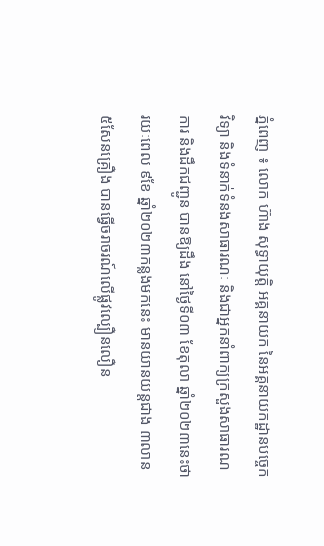ភ្នំពេញ ៖ លោក ហ៊ាង សុទ្ធាយុត្តិ អគ្គនាយក នៃអគ្គនាយកដ្ឋានបច្ចេកវិទ្យា និងទំនាក់ទំនងសាធារណៈ និងជាអ្នកនាំពាក្យក្រសួងសាធារណការ និងដឹកជញ្ជូន បានឱ្យដឹង នៅថ្ងៃទី០៣ ខែតុលា ឆ្នាំ២០២៣នេះថា រយៈពេល ៩ខែ ឆ្នាំ២០២៣កន្លងមកនេះ មានយានយន្តជាង ៣លាន ៥សែនគ្រឿង បានធ្វើចរាចរណ៍លើផ្លូវល្បឿនលឿន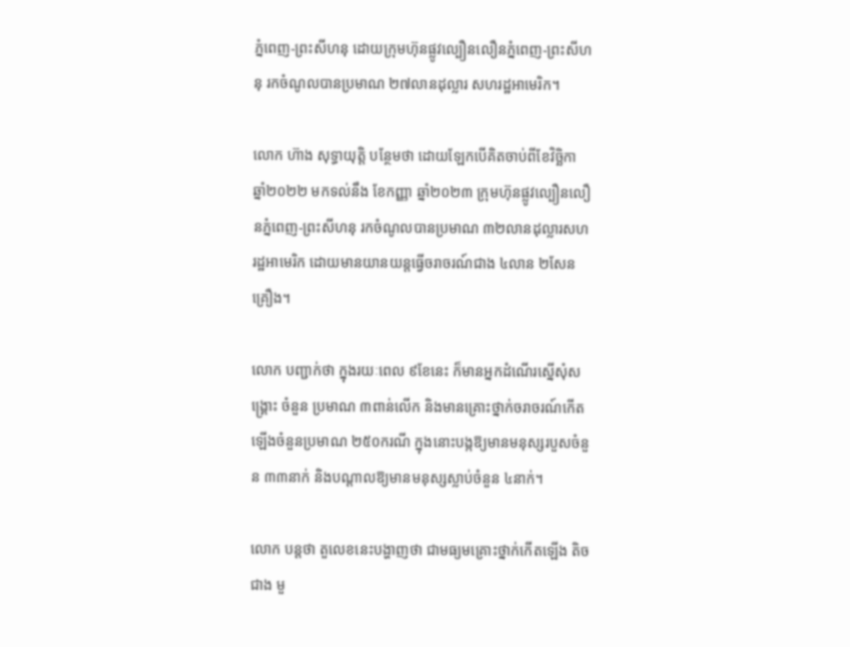ភ្នំពេញ-ព្រះសីហនុ ដោយក្រុមហ៊ុនផ្លូវល្បឿនលឿនភ្នំពេញ-ព្រះសីហនុ រកចំណូលបានប្រមាណ ២៧លានដុល្លារ សហរដ្ឋអាមេរិក។

លោក ហ៊ាង សុទ្ធាយុត្តិ បន្ថែមថា ដោយឡែកបើគិតចាប់ពីខែវិច្ឆិកា ឆ្នាំ២០២២ មកទល់នឹង ខែកញ្ញា ឆ្នាំ២០២៣ ក្រុមហ៊ុនផ្លូវល្បឿនលឿនភ្នំពេញ-ព្រះសីហនុ រកចំណូលបានប្រមាណ ៣២លានដុល្លារសហរដ្ឋអាមេរិក ដោយមានយានយន្តធ្វើចរាចរណ៍ជាង ៤លាន ២សែនគ្រឿង។

លោក បញ្ជាក់ថា ក្នុងរយៈពេល ៩ខែនេះ ក៏មានអ្នកដំណើរស្នើសុំសង្គ្រោះ ចំនួន ប្រមាណ ៣ពាន់លើក និងមានគ្រោះថ្នាក់ចរាចរណ៍កើតឡើងចំនួនប្រមាណ ២៥០ករណី ក្នុងនោះបង្កឱ្យមានមនុស្សរបួសចំនួន ៣៣នាក់ និងបណ្ដាលឱ្យមានមនុស្សស្លាប់ចំនួន ៤នាក់។

លោក បន្ដថា តួលេខនេះបង្ហាញថា ជាមធ្យមគ្រោះថ្នាក់កើតឡើង តិចជាង មួ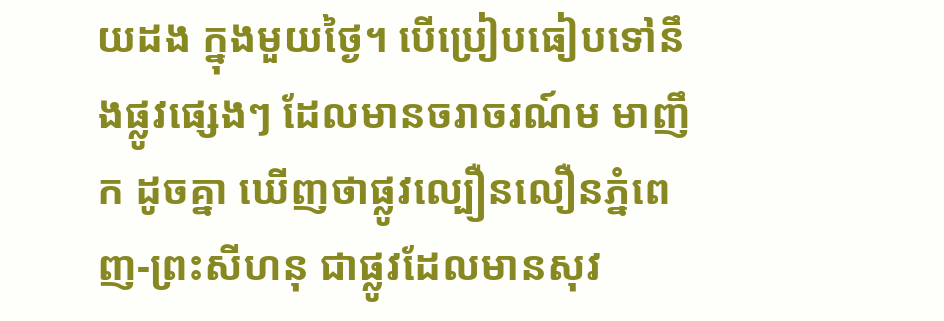យដង ក្នុងមួយថ្ងៃ។ បើប្រៀបធៀបទៅនឹងផ្លូវផ្សេងៗ ដែលមានចរាចរណ៍ម មាញឹក ដូចគ្នា ឃើញថាផ្លូវល្បឿនលឿនភ្នំពេញ-ព្រះសីហនុ ជាផ្លូវដែលមានសុវ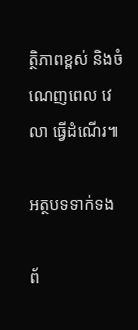ត្ថិភាពខ្ពស់ និងចំណេញពេល វេលា ធ្វើដំណើរ៕

អត្ថបទទាក់ទង

ព័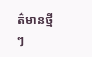ត៌មានថ្មីៗ